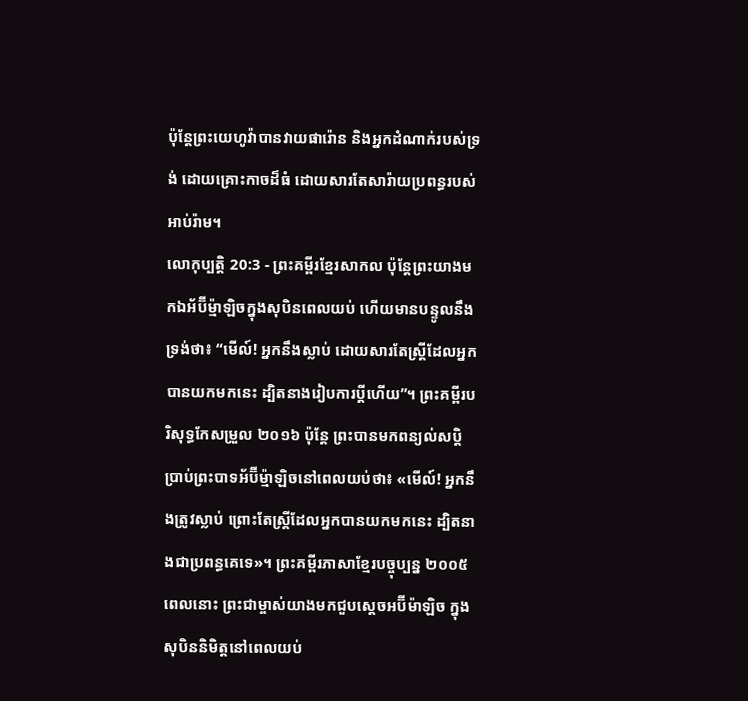ប៉ុន្តែព្រះយេហូវ៉ាបានវាយផារ៉ោន និងអ្នកដំណាក់របស់ទ្រង់ ដោយគ្រោះកាចដ៏ធំ ដោយសារតែសារ៉ាយប្រពន្ធរបស់អាប់រ៉ាម។
លោកុប្បត្តិ 20:3 - ព្រះគម្ពីរខ្មែរសាកល ប៉ុន្តែព្រះយាងមកឯអ័ប៊ីម្ម៉ាឡិចក្នុងសុបិនពេលយប់ ហើយមានបន្ទូលនឹងទ្រង់ថា៖ “មើល៍! អ្នកនឹងស្លាប់ ដោយសារតែស្ត្រីដែលអ្នកបានយកមកនេះ ដ្បិតនាងរៀបការប្ដីហើយ”។ ព្រះគម្ពីរបរិសុទ្ធកែសម្រួល ២០១៦ ប៉ុន្តែ ព្រះបានមកពន្យល់សប្តិប្រាប់ព្រះបាទអ័ប៊ីម៉្មាឡិចនៅពេលយប់ថា៖ «មើល៍! អ្នកនឹងត្រូវស្លាប់ ព្រោះតែស្ត្រីដែលអ្នកបានយកមកនេះ ដ្បិតនាងជាប្រពន្ធគេទេ»។ ព្រះគម្ពីរភាសាខ្មែរបច្ចុប្បន្ន ២០០៥ ពេលនោះ ព្រះជាម្ចាស់យាងមកជួបស្ដេចអប៊ីម៉ាឡិច ក្នុងសុបិននិមិត្តនៅពេលយប់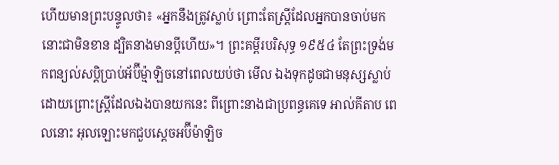ហើយមានព្រះបន្ទូលថា៖ «អ្នកនឹងត្រូវស្លាប់ ព្រោះតែស្ត្រីដែលអ្នកបានចាប់មកនោះជាមិនខាន ដ្បិតនាងមានប្ដីហើយ»។ ព្រះគម្ពីរបរិសុទ្ធ ១៩៥៤ តែព្រះទ្រង់មកពន្យល់សប្តិប្រាប់អ័ប៊ីម៉្មាឡិចនៅពេលយប់ថា មើល ឯងទុកដូចជាមនុស្សស្លាប់ ដោយព្រោះស្ត្រីដែលឯងបានយកនេះ ពីព្រោះនាងជាប្រពន្ធគេទេ អាល់គីតាប ពេលនោះ អុលឡោះមកជួបស្តេចអប៊ីម៉ាឡិច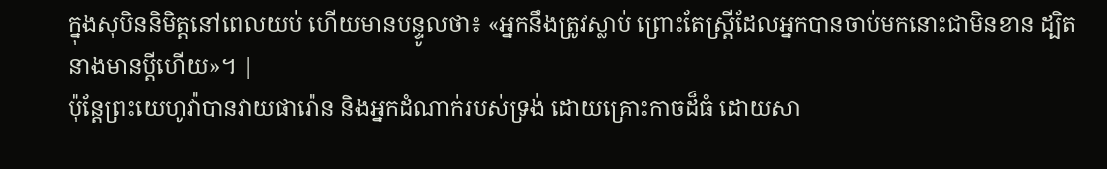ក្នុងសុបិននិមិត្តនៅពេលយប់ ហើយមានបន្ទូលថា៖ «អ្នកនឹងត្រូវស្លាប់ ព្រោះតែស្ត្រីដែលអ្នកបានចាប់មកនោះជាមិនខាន ដ្បិតនាងមានប្ដីហើយ»។ |
ប៉ុន្តែព្រះយេហូវ៉ាបានវាយផារ៉ោន និងអ្នកដំណាក់របស់ទ្រង់ ដោយគ្រោះកាចដ៏ធំ ដោយសា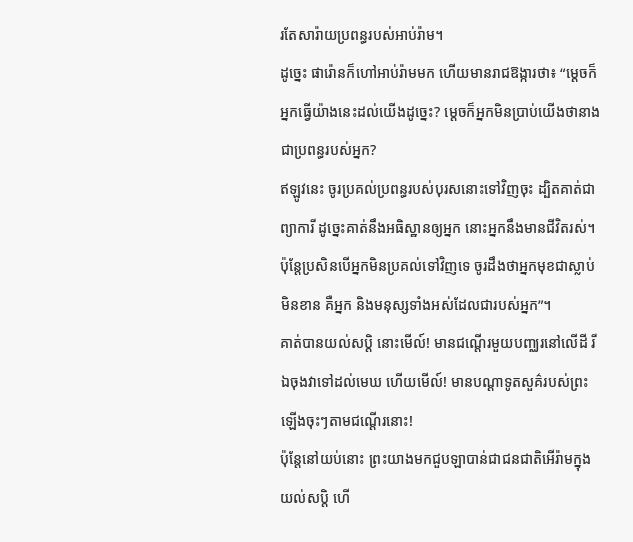រតែសារ៉ាយប្រពន្ធរបស់អាប់រ៉ាម។
ដូច្នេះ ផារ៉ោនក៏ហៅអាប់រ៉ាមមក ហើយមានរាជឱង្ការថា៖ “ម្ដេចក៏អ្នកធ្វើយ៉ាងនេះដល់យើងដូច្នេះ? ម្ដេចក៏អ្នកមិនប្រាប់យើងថានាងជាប្រពន្ធរបស់អ្នក?
ឥឡូវនេះ ចូរប្រគល់ប្រពន្ធរបស់បុរសនោះទៅវិញចុះ ដ្បិតគាត់ជាព្យាការី ដូច្នេះគាត់នឹងអធិស្ឋានឲ្យអ្នក នោះអ្នកនឹងមានជីវិតរស់។ ប៉ុន្តែប្រសិនបើអ្នកមិនប្រគល់ទៅវិញទេ ចូរដឹងថាអ្នកមុខជាស្លាប់មិនខាន គឺអ្នក និងមនុស្សទាំងអស់ដែលជារបស់អ្នក”។
គាត់បានយល់សប្តិ នោះមើល៍! មានជណ្ដើរមួយបញ្ឈរនៅលើដី រីឯចុងវាទៅដល់មេឃ ហើយមើល៍! មានបណ្ដាទូតសួគ៌របស់ព្រះ ឡើងចុះៗតាមជណ្ដើរនោះ!
ប៉ុន្តែនៅយប់នោះ ព្រះយាងមកជួបឡាបាន់ជាជនជាតិអើរ៉ាមក្នុងយល់សប្តិ ហើ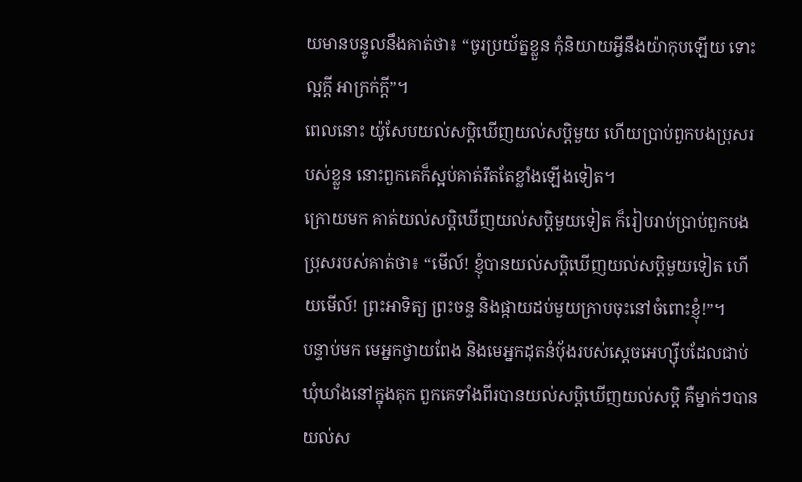យមានបន្ទូលនឹងគាត់ថា៖ “ចូរប្រយ័ត្នខ្លួន កុំនិយាយអ្វីនឹងយ៉ាកុបឡើយ ទោះល្អក្ដី អាក្រក់ក្ដី”។
ពេលនោះ យ៉ូសែបយល់សប្តិឃើញយល់សប្តិមួយ ហើយប្រាប់ពួកបងប្រុសរបស់ខ្លួន នោះពួកគេក៏ស្អប់គាត់រឹតតែខ្លាំងឡើងទៀត។
ក្រោយមក គាត់យល់សប្តិឃើញយល់សប្តិមួយទៀត ក៏រៀបរាប់ប្រាប់ពួកបងប្រុសរបស់គាត់ថា៖ “មើល៍! ខ្ញុំបានយល់សប្តិឃើញយល់សប្តិមួយទៀត ហើយមើល៍! ព្រះអាទិត្យ ព្រះចន្ទ និងផ្កាយដប់មួយក្រាបចុះនៅចំពោះខ្ញុំ!”។
បន្ទាប់មក មេអ្នកថ្វាយពែង និងមេអ្នកដុតនំប៉័ងរបស់ស្ដេចអេហ្ស៊ីបដែលជាប់ឃុំឃាំងនៅក្នុងគុក ពួកគេទាំងពីរបានយល់សប្តិឃើញយល់សប្តិ គឺម្នាក់ៗបានយល់ស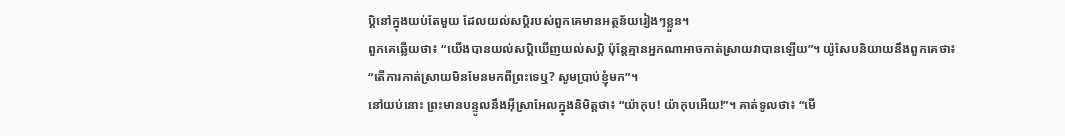ប្តិនៅក្នុងយប់តែមួយ ដែលយល់សប្តិរបស់ពួកគេមានអត្ថន័យរៀងៗខ្លួន។
ពួកគេឆ្លើយថា៖ “យើងបានយល់សប្តិឃើញយល់សប្តិ ប៉ុន្តែគ្មានអ្នកណាអាចកាត់ស្រាយវាបានឡើយ”។ យ៉ូសែបនិយាយនឹងពួកគេថា៖ “តើការកាត់ស្រាយមិនមែនមកពីព្រះទេឬ? សូមប្រាប់ខ្ញុំមក”។
នៅយប់នោះ ព្រះមានបន្ទូលនឹងអ៊ីស្រាអែលក្នុងនិមិត្តថា៖ “យ៉ាកុប! យ៉ាកុបអើយ!”។ គាត់ទូលថា៖ “មើ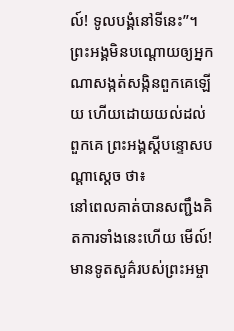ល៍! ទូលបង្គំនៅទីនេះ”។
ព្រះអង្គមិនបណ្ដោយឲ្យអ្នកណាសង្កត់សង្កិនពួកគេឡើយ ហើយដោយយល់ដល់ពួកគេ ព្រះអង្គស្ដីបន្ទោសបណ្ដាស្ដេច ថា៖
នៅពេលគាត់បានសញ្ជឹងគិតការទាំងនេះហើយ មើល៍! មានទូតសួគ៌របស់ព្រះអម្ចា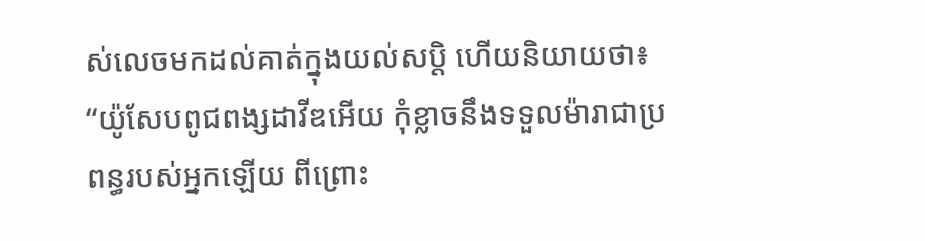ស់លេចមកដល់គាត់ក្នុងយល់សប្តិ ហើយនិយាយថា៖ “យ៉ូសែបពូជពង្សដាវីឌអើយ កុំខ្លាចនឹងទទួលម៉ារាជាប្រពន្ធរបស់អ្នកឡើយ ពីព្រោះ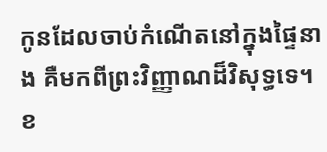កូនដែលចាប់កំណើតនៅក្នុងផ្ទៃនាង គឺមកពីព្រះវិញ្ញាណដ៏វិសុទ្ធទេ។
ខ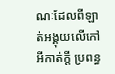ណៈដែលពីឡាត់អង្គុយលើកៅអីកាត់ក្ដី ប្រពន្ធ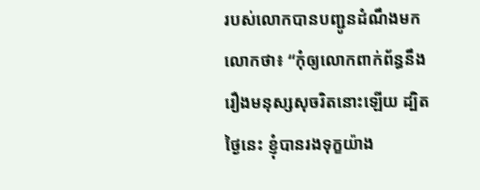របស់លោកបានបញ្ជូនដំណឹងមកលោកថា៖ “កុំឲ្យលោកពាក់ព័ន្ធនឹងរឿងមនុស្សសុចរិតនោះឡើយ ដ្បិតថ្ងៃនេះ ខ្ញុំបានរងទុក្ខយ៉ាង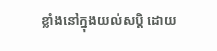ខ្លាំងនៅក្នុងយល់សប្តិ ដោយ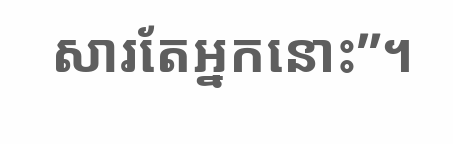សារតែអ្នកនោះ”។